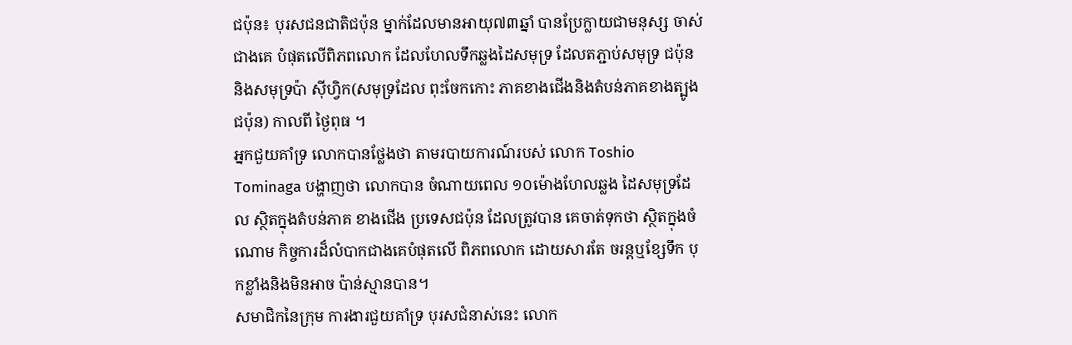ជប៉ុន៖ បុរសជនជាតិជប៉ុន ម្នាក់ដែលមានអាយុ៧៣ឆ្នាំ បានប្រែក្លាយជាមនុស្ស ចាស់ជាងគេ បំផុតលើពិភពលោក ដែលហែលទឹកឆ្លងដៃសមុទ្រ ដែលតភ្ជាប់សមុទ្រ ជប៉ុននិងសមុទ្រប៉ា ស៊ីហ្វិក(សមុទ្រដែល ពុះចែកកោះ ភាគខាងជើងនិងតំបន់ភាគខាងត្បូង ជប៉ុន) កាលពី ថ្ងៃពុធ ។
អ្នកជួយគាំទ្រ លោកបានថ្លែងថា តាមរបាយការណ៍របស់ លោក Toshio Tominaga បង្ហាញថា លោកបាន ចំណាយពេល ១០ម៉ោងហែលឆ្លង ដៃសមុទ្រដែល ស្ថិតក្នុងតំបន់ភាគ ខាងជើង ប្រទេសជប៉ុន ដែលត្រូវបាន គេចាត់ទុកថា ស្ថិតក្នុងចំណោម កិច្ចការដ៏លំបាកជាងគេបំផុតលើ ពិភពលោក ដោយសារតែ ចរន្តឬខ្សែទឹក បុកខ្លាំងនិងមិនអាច ប៉ាន់ស្មានបាន។
សមាជិកនៃក្រុម ការងារជួយគាំទ្រ បុរសជំនាស់នេះ លោក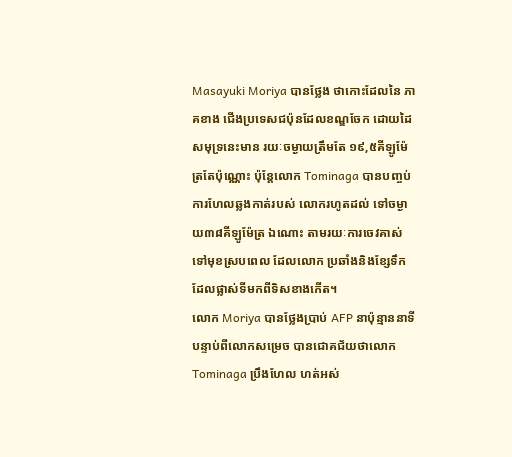Masayuki Moriya បានថ្លែង ថាកោះដែលនៃ ភាគខាង ជើងប្រទេសជប៉ុនដែលខណ្ឌចែក ដោយដៃ សមុទ្រនេះមាន រយៈចម្ងាយត្រឹមតែ ១៩,៥គីឡូម៉ែត្រតែប៉ុណ្ណោះ ប៉ុន្តែលោក Tominaga បានបញ្ចប់ការហែលឆ្លងកាត់របស់ លោករហូតដល់ ទៅចម្ងាយ៣៨គីឡូម៉ែត្រ ឯណោះ តាមរយៈការចេវគាស់ ទៅមុខស្របពេល ដែលលោក ប្រឆាំងនិងខ្សែទឹកដែលផ្លាស់ទីមកពីទិសខាងកើត។
លោក Moriya បានថ្លែងប្រាប់ AFP នាប៉ុន្មាននាទី បន្ទាប់ពីលោកសម្រេច បានជោគជ័យថាលោក Tominaga ប្រឹងហែល ហត់អស់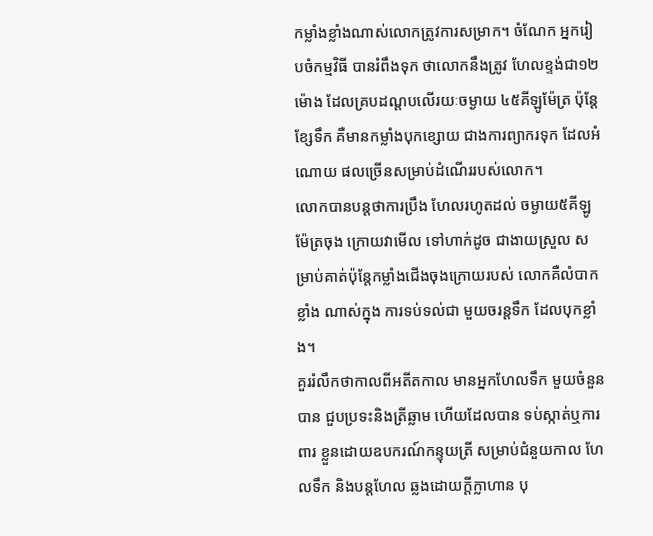កម្លាំងខ្លាំងណាស់លោកត្រូវការសម្រាក។ ចំណែក អ្នករៀបចំកម្មវិធី បានរំពឹងទុក ថាលោកនឹងត្រូវ ហែលខ្ទង់ជា១២ម៉ោង ដែលគ្របដណ្តបលើរយៈចម្ងាយ ៤៥គីឡូម៉ែត្រ ប៉ុន្តែខ្សែទឹក គឺមានកម្លាំងបុកខ្សោយ ជាងការព្យាករទុក ដែលអំណោយ ផលច្រើនសម្រាប់ដំណើររបស់លោក។
លោកបានបន្តថាការប្រឹង ហែលរហូតដល់ ចម្ងាយ៥គីឡូម៉ែត្រចុង ក្រោយវាមើល ទៅហាក់ដូច ជាងាយស្រួល សម្រាប់គាត់ប៉ុន្តែកម្លាំងជើងចុងក្រោយរបស់ លោកគឺលំបាកខ្លាំង ណាស់ក្នុង ការទប់ទល់ជា មួយចរន្តទឹក ដែលបុកខ្លាំង។
គួររំលឹកថាកាលពីអតីតកាល មានអ្នកហែលទឹក មួយចំនួនបាន ជួបប្រទះនិងត្រីឆ្លាម ហើយដែលបាន ទប់ស្កាត់ឬការពារ ខ្លួនដោយឧបករណ៍កន្ទុយត្រី សម្រាប់ជំនួយកាល ហែលទឹក និងបន្តហែល ឆ្លងដោយក្តីក្លាហាន បុ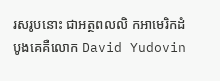រសរូបនោះ ជាអត្ថពលលិ កអាមេរិកដំបូងគេគឺលោក David Yudovin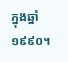ក្នុងឆ្នាំ១៩៩០។